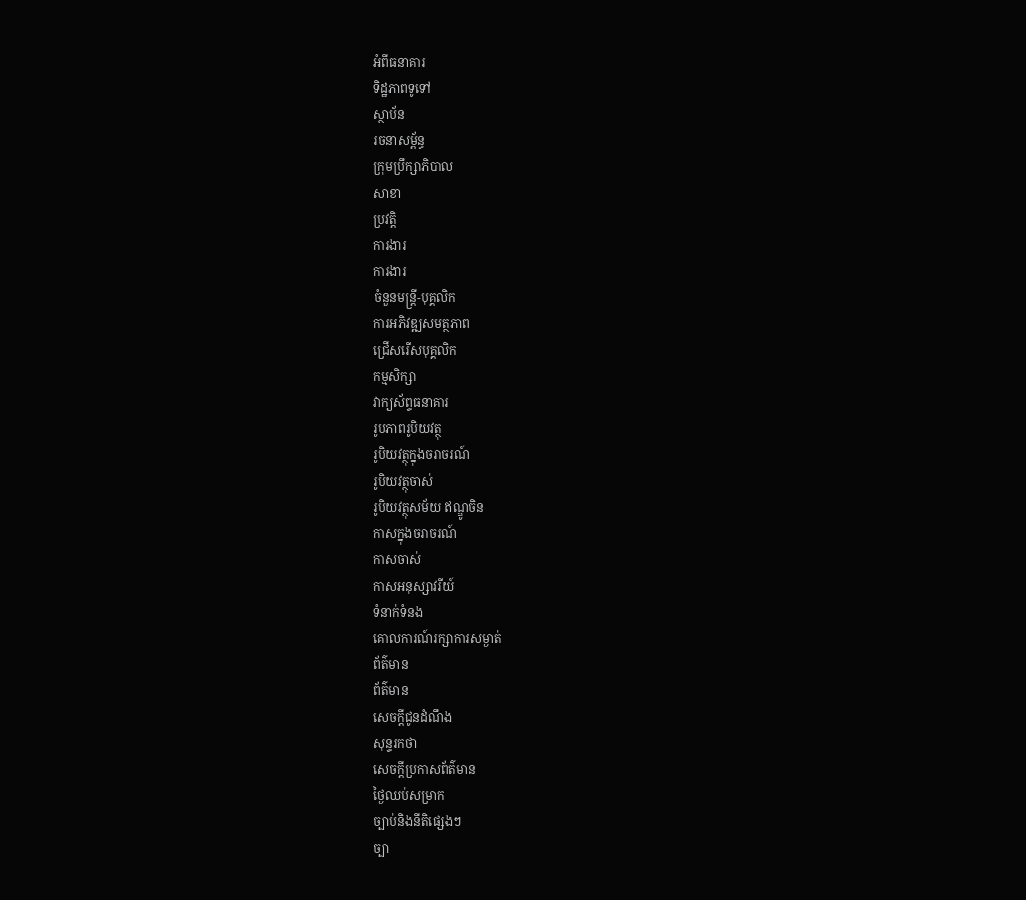អំពីធនាគារ
ទិដ្ឋភាពទូទៅ
ស្ថាប័ន
រចនាសម្ព័ន្ធ
ក្រុមប្រឹក្សាភិបាល
សាខា
ប្រវត្តិ
ការងារ
ការងារ
ចំនួនមន្ត្រី-បុគ្គលិក
ការអភិវឌ្ឍសមត្ថភាព
ជ្រើសរើសបុគ្គលិក
កម្មសិក្សា
វាក្យស័ព្ទធនាគារ
រូបភាពរូបិយវត្ថុ
រូបិយវត្ថុក្នុងចរាចរណ៍
រូបិយវត្ថុចាស់
រូបិយវត្ថុសម័យ ឥណ្ឌូចិន
កាសក្នុងចរាចរណ៍
កាសចាស់
កាសអនុស្សាវរីយ៍
ទំនាក់ទំនង
គោលការណ៍រក្សាការសម្ងាត់
ព័ត៌មាន
ព័ត៌មាន
សេចក្តីជូនដំណឹង
សុន្ទរកថា
សេចក្តីប្រកាសព័ត៌មាន
ថ្ងៃឈប់សម្រាក
ច្បាប់និងនីតិផ្សេងៗ
ច្បា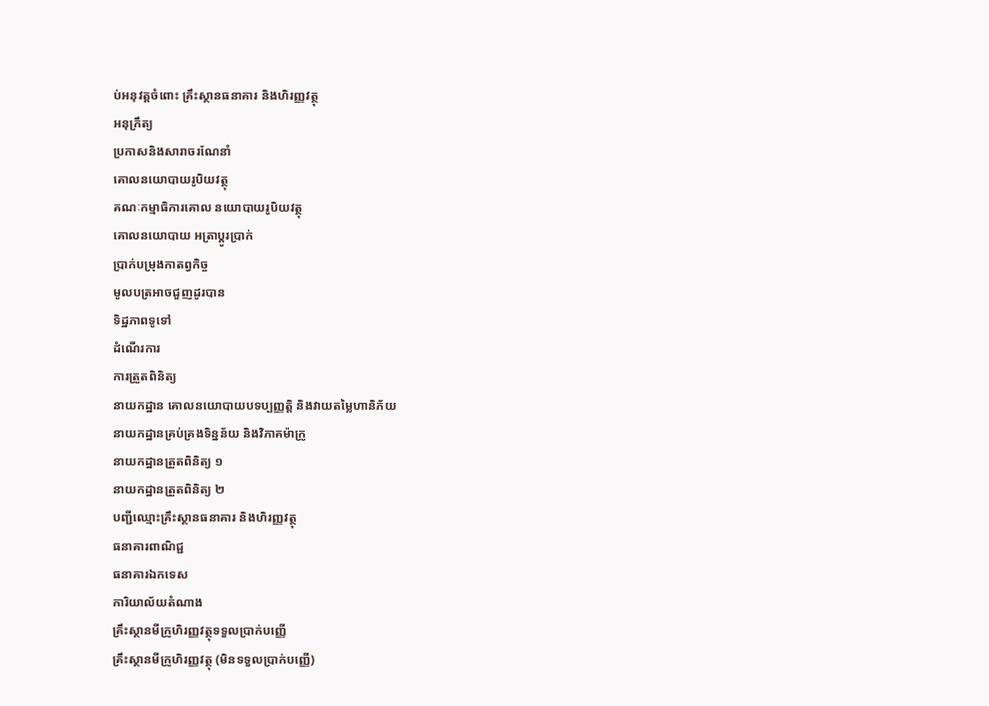ប់អនុវត្តចំពោះ គ្រឹះស្ថានធនាគារ និងហិរញ្ញវត្ថុ
អនុក្រឹត្យ
ប្រកាសនិងសារាចរណែនាំ
គោលនយោបាយរូបិយវត្ថុ
គណៈកម្មាធិការគោល នយោបាយរូបិយវត្ថុ
គោលនយោបាយ អត្រាប្តូរប្រាក់
ប្រាក់បម្រុងកាតព្វកិច្ច
មូលបត្រអាចជួញដូរបាន
ទិដ្ឋភាពទូទៅ
ដំណើរការ
ការត្រួតពិនិត្យ
នាយកដ្ឋាន គោលនយោបាយបទប្បញ្ញត្តិ និងវាយតម្លៃហានិភ័យ
នាយកដ្ឋានគ្រប់គ្រងទិន្នន័យ និងវិភាគម៉ាក្រូ
នាយកដ្ឋានត្រួតពិនិត្យ ១
នាយកដ្ឋានត្រួតពិនិត្យ ២
បញ្ជីឈ្មោះគ្រឹះស្ថានធនាគារ និងហិរញ្ញវត្ថុ
ធនាគារពាណិជ្ជ
ធនាគារឯកទេស
ការិយាល័យតំណាង
គ្រឹះស្ថានមីក្រូហិរញ្ញវត្ថុទទួលប្រាក់បញ្ញើ
គ្រឹះស្ថានមីក្រូហិរញ្ញវត្ថុ (មិនទទួលប្រាក់បញ្ញើ)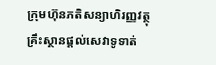ក្រុមហ៊ុនភតិសន្យាហិរញ្ញវត្ថុ
គ្រឹះស្ថានផ្ដល់សេវាទូទាត់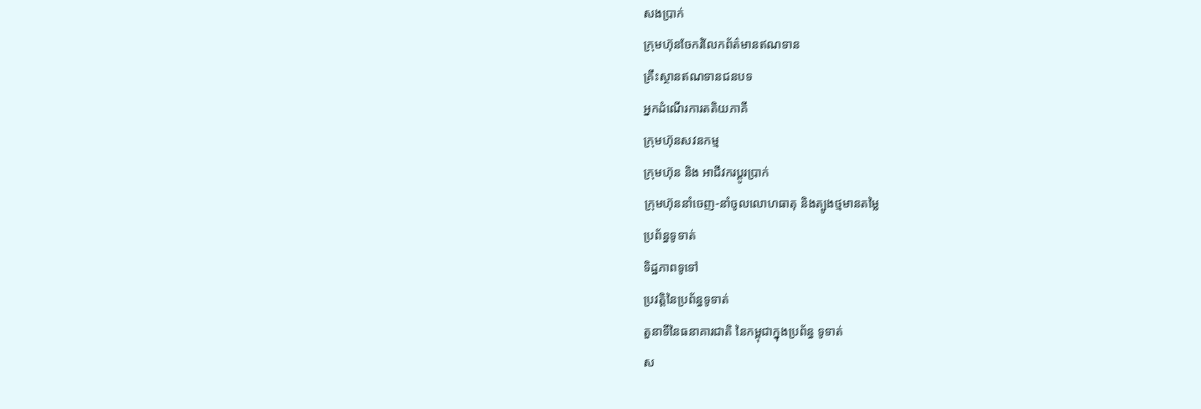សងប្រាក់
ក្រុមហ៊ុនចែករំលែកព័ត៌មានឥណទាន
គ្រឹះស្ថានឥណទានជនបទ
អ្នកដំណើរការតតិយភាគី
ក្រុមហ៊ុនសវនកម្ម
ក្រុមហ៊ុន និង អាជីវករប្តូរប្រាក់
ក្រុមហ៊ុននាំចេញ-នាំចូលលោហធាតុ និងត្បូងថ្មមានតម្លៃ
ប្រព័ន្ធទូទាត់
ទិដ្ឋភាពទូទៅ
ប្រវត្តិនៃប្រព័ន្ធទូទាត់
តួនាទីនៃធនាគារជាតិ នៃកម្ពុជាក្នុងប្រព័ន្ធ ទូទាត់
ស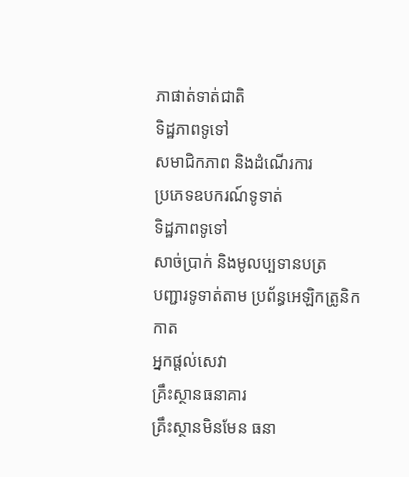ភាផាត់ទាត់ជាតិ
ទិដ្ឋភាពទូទៅ
សមាជិកភាព និងដំណើរការ
ប្រភេទឧបករណ៍ទូទាត់
ទិដ្ឋភាពទូទៅ
សាច់ប្រាក់ និងមូលប្បទានបត្រ
បញ្ជារទូទាត់តាម ប្រព័ន្ធអេឡិកត្រូនិក
កាត
អ្នកផ្តល់សេវា
គ្រឹះស្ថានធនាគារ
គ្រឹះស្ថានមិនមែន ធនា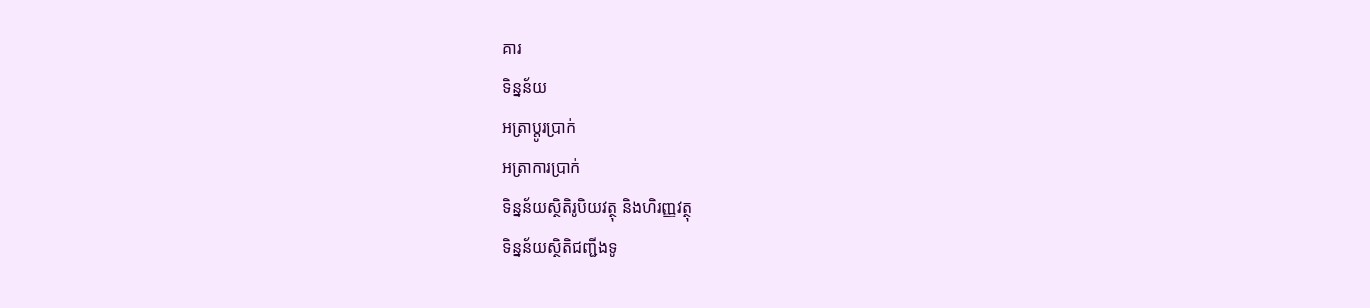គារ
ទិន្នន័យ
អត្រាប្តូរបា្រក់
អត្រាការប្រាក់
ទិន្នន័យស្ថិតិរូបិយវត្ថុ និងហិរញ្ញវត្ថុ
ទិន្នន័យស្ថិតិជញ្ជីងទូ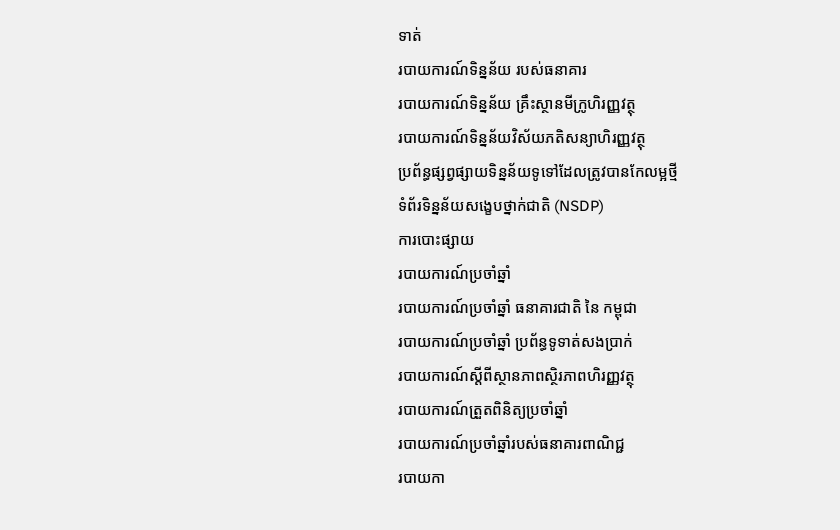ទាត់
របាយការណ៍ទិន្នន័យ របស់ធនាគារ
របាយការណ៍ទិន្នន័យ គ្រឹះស្ថានមីក្រូហិរញ្ញវត្ថុ
របាយការណ៍ទិន្នន័យវិស័យភតិសន្យាហិរញ្ញវត្ថុ
ប្រព័ន្ធផ្សព្វផ្សាយទិន្នន័យទូទៅដែលត្រូវបានកែលម្អថ្មី
ទំព័រទិន្នន័យសង្ខេបថ្នាក់ជាតិ (NSDP)
ការបោះផ្សាយ
របាយការណ៍ប្រចាំឆ្នាំ
របាយការណ៍ប្រចាំឆ្នាំ ធនាគារជាតិ នៃ កម្ពុជា
របាយការណ៍ប្រចាំឆ្នាំ ប្រព័ន្ធទូទាត់សងប្រាក់
របាយការណ៍ស្តីពីស្ថានភាពស្ថិរភាពហិរញ្ញវត្ថុ
របាយការណ៍ត្រួតពិនិត្យប្រចាំឆ្នាំ
របាយការណ៍ប្រចាំឆ្នាំរបស់ធនាគារពាណិជ្ជ
របាយកា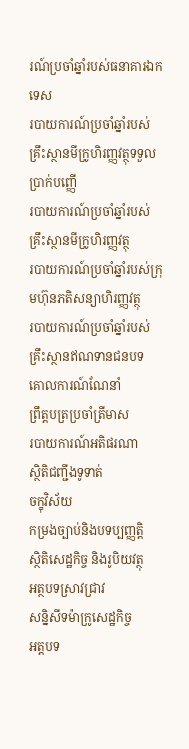រណ៍ប្រចាំឆ្នាំរបស់ធនាគារឯកទេស
របាយការណ៍ប្រចាំឆ្នាំរបស់គ្រឹះស្ថានមីក្រូហិរញ្ញវត្ថុទទួលប្រាក់បញ្ញើ
របាយការណ៍ប្រចាំឆ្នាំរបស់គ្រឹះស្ថានមីក្រូហិរញ្ញវត្ថុ
របាយការណ៍ប្រចាំឆ្នាំរបស់ក្រុមហ៊ុនភតិសន្យាហិរញ្ញវត្ថុ
របាយការណ៍ប្រចាំឆ្នាំរបស់គ្រឹះស្ថានឥណទានជនបទ
គោលការណ៍ណែនាំ
ព្រឹត្តបត្រប្រចាំត្រីមាស
របាយការណ៍អតិផរណា
ស្ថិតិជញ្ជីងទូទាត់
ចក្ខុវិស័យ
កម្រងច្បាប់និងបទប្បញ្ញត្តិ
ស្ថិតិសេដ្ឋកិច្ច និងរូបិយវត្ថុ
អត្ថបទស្រាវជ្រាវ
សន្និសីទម៉ាក្រូសេដ្ឋកិច្ច
អត្តបទ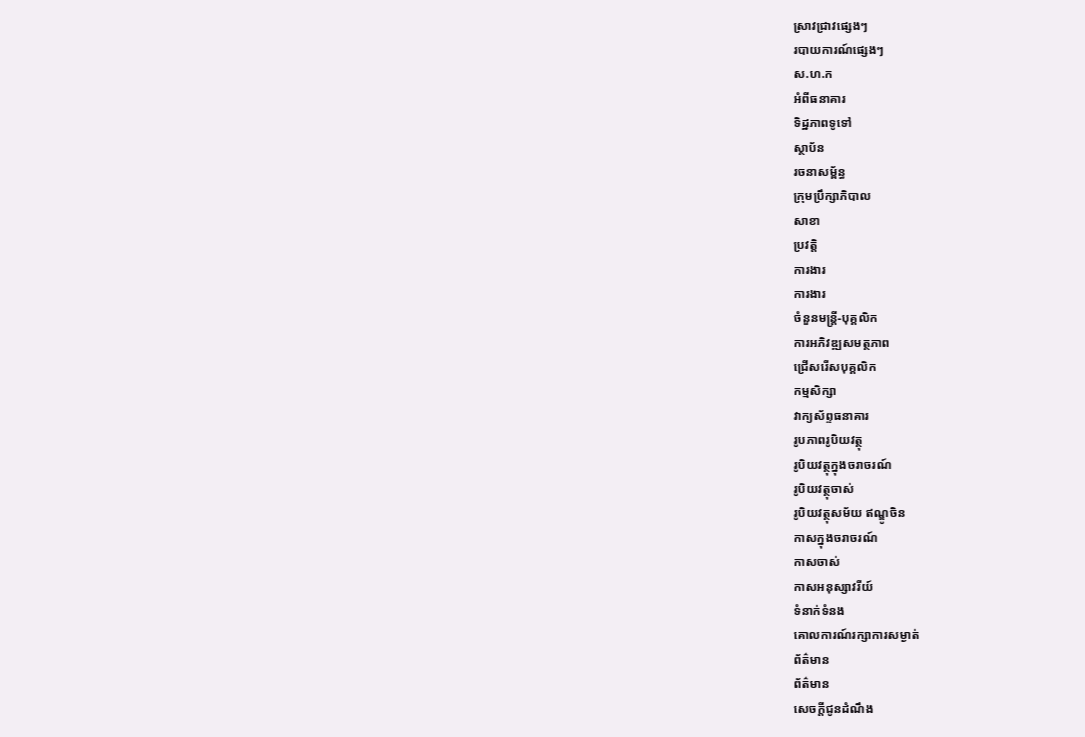ស្រាវជ្រាវផ្សេងៗ
របាយការណ៍ផ្សេងៗ
ស.ហ.ក
អំពីធនាគារ
ទិដ្ឋភាពទូទៅ
ស្ថាប័ន
រចនាសម្ព័ន្ធ
ក្រុមប្រឹក្សាភិបាល
សាខា
ប្រវត្តិ
ការងារ
ការងារ
ចំនួនមន្ត្រី-បុគ្គលិក
ការអភិវឌ្ឍសមត្ថភាព
ជ្រើសរើសបុគ្គលិក
កម្មសិក្សា
វាក្យស័ព្ទធនាគារ
រូបភាពរូបិយវត្ថុ
រូបិយវត្ថុក្នុងចរាចរណ៍
រូបិយវត្ថុចាស់
រូបិយវត្ថុសម័យ ឥណ្ឌូចិន
កាសក្នុងចរាចរណ៍
កាសចាស់
កាសអនុស្សាវរីយ៍
ទំនាក់ទំនង
គោលការណ៍រក្សាការសម្ងាត់
ព័ត៌មាន
ព័ត៌មាន
សេចក្តីជូនដំណឹង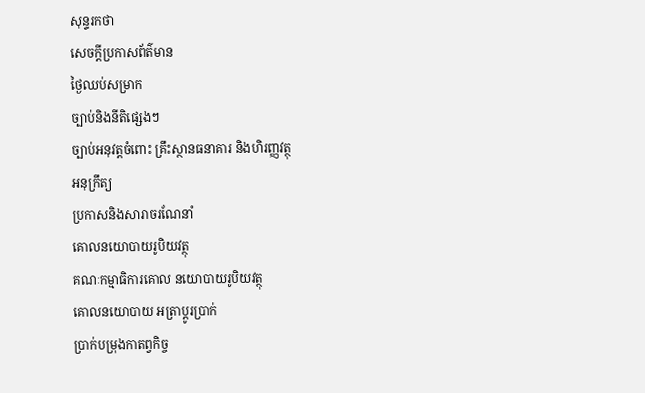សុន្ទរកថា
សេចក្តីប្រកាសព័ត៌មាន
ថ្ងៃឈប់សម្រាក
ច្បាប់និងនីតិផ្សេងៗ
ច្បាប់អនុវត្តចំពោះ គ្រឹះស្ថានធនាគារ និងហិរញ្ញវត្ថុ
អនុក្រឹត្យ
ប្រកាសនិងសារាចរណែនាំ
គោលនយោបាយរូបិយវត្ថុ
គណៈកម្មាធិការគោល នយោបាយរូបិយវត្ថុ
គោលនយោបាយ អត្រាប្តូរប្រាក់
ប្រាក់បម្រុងកាតព្វកិច្ច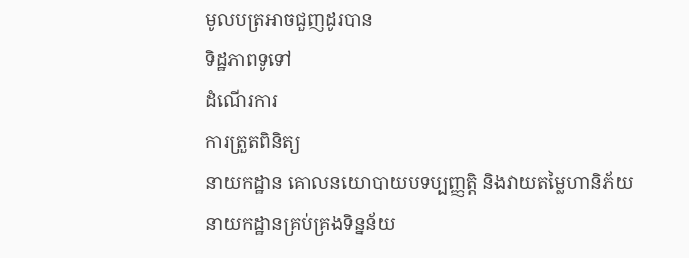មូលបត្រអាចជួញដូរបាន
ទិដ្ឋភាពទូទៅ
ដំណើរការ
ការត្រួតពិនិត្យ
នាយកដ្ឋាន គោលនយោបាយបទប្បញ្ញត្តិ និងវាយតម្លៃហានិភ័យ
នាយកដ្ឋានគ្រប់គ្រងទិន្នន័យ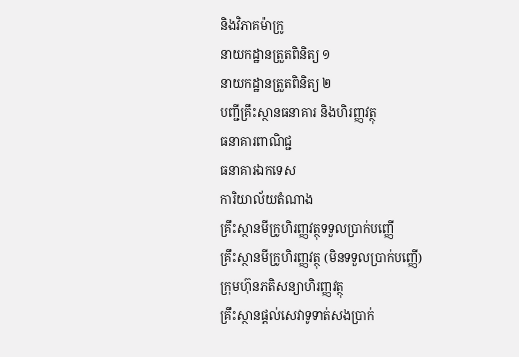និងវិភាគម៉ាក្រូ
នាយកដ្ឋានត្រួតពិនិត្យ ១
នាយកដ្ឋានត្រួតពិនិត្យ ២
បញ្ជីគ្រឹះស្ថានធនាគារ និងហិរញ្ញវត្ថុ
ធនាគារពាណិជ្ជ
ធនាគារឯកទេស
ការិយាល័យតំណាង
គ្រឹះស្ថានមីក្រូហិរញ្ញវត្ថុទទួលប្រាក់បញ្ញើ
គ្រឹះស្ថានមីក្រូហិរញ្ញវត្ថុ (មិនទទួលប្រាក់បញ្ញើ)
ក្រុមហ៊ុនភតិសន្យាហិរញ្ញវត្ថុ
គ្រឹះស្ថានផ្ដល់សេវាទូទាត់សងប្រាក់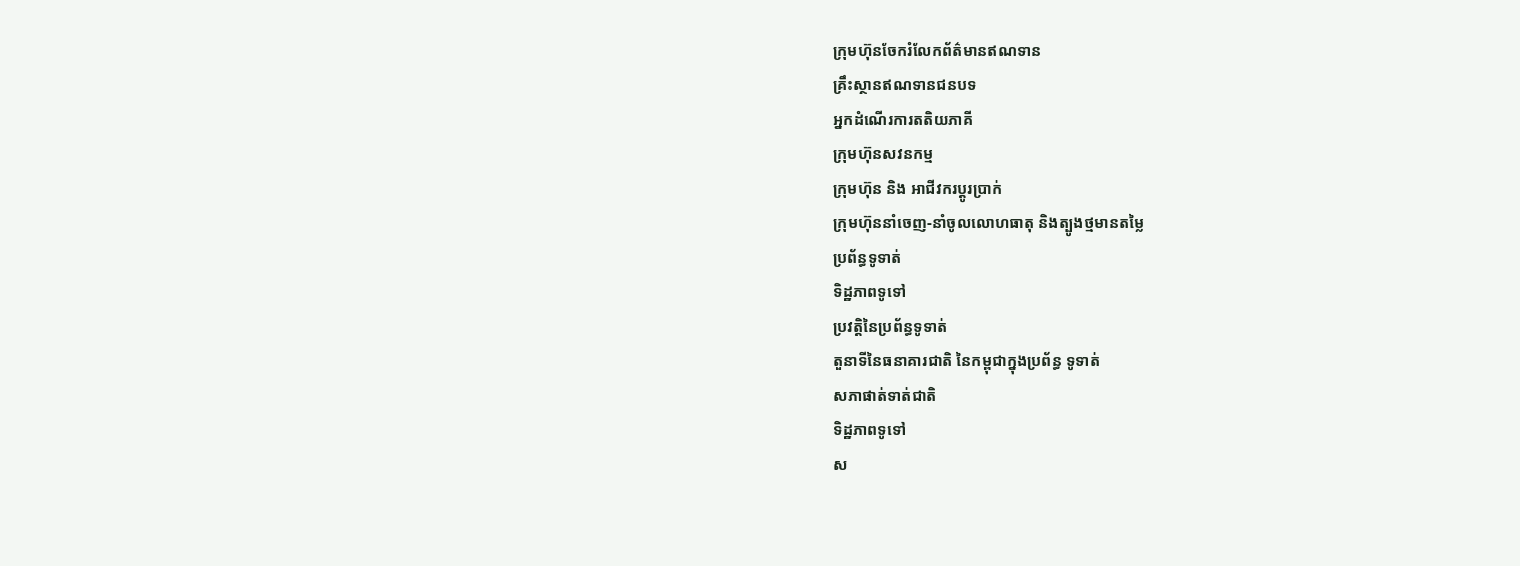ក្រុមហ៊ុនចែករំលែកព័ត៌មានឥណទាន
គ្រឹះស្ថានឥណទានជនបទ
អ្នកដំណើរការតតិយភាគី
ក្រុមហ៊ុនសវនកម្ម
ក្រុមហ៊ុន និង អាជីវករប្តូរប្រាក់
ក្រុមហ៊ុននាំចេញ-នាំចូលលោហធាតុ និងត្បូងថ្មមានតម្លៃ
ប្រព័ន្ធទូទាត់
ទិដ្ឋភាពទូទៅ
ប្រវត្តិនៃប្រព័ន្ធទូទាត់
តួនាទីនៃធនាគារជាតិ នៃកម្ពុជាក្នុងប្រព័ន្ធ ទូទាត់
សភាផាត់ទាត់ជាតិ
ទិដ្ឋភាពទូទៅ
ស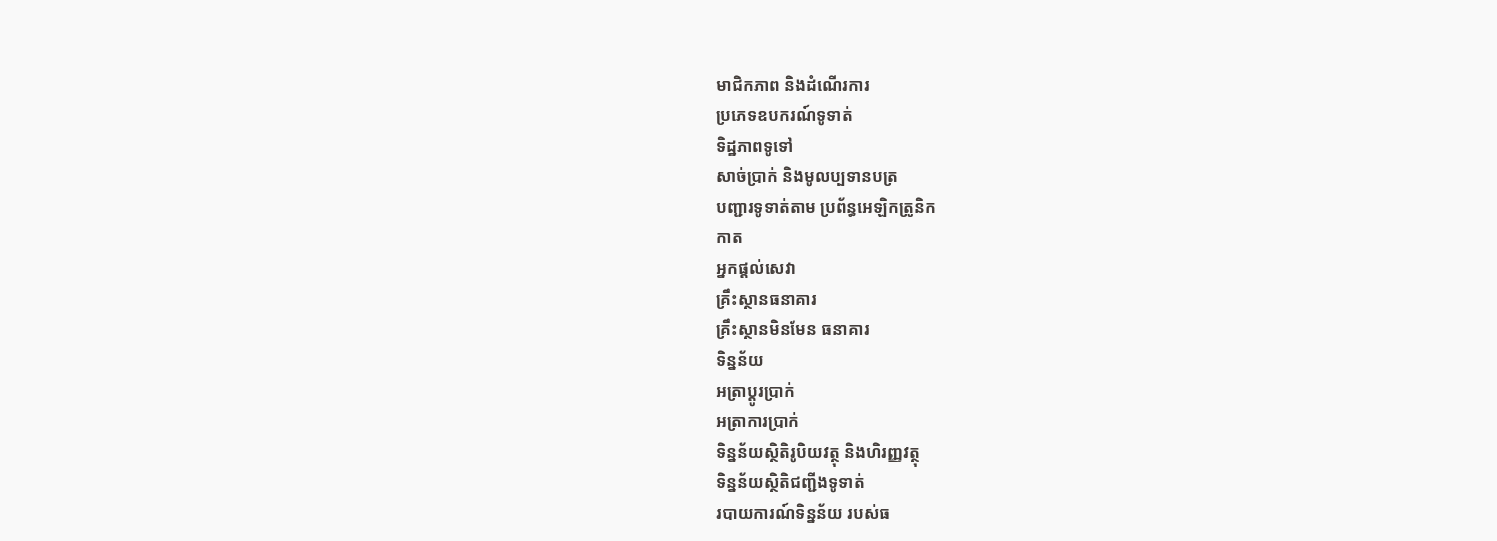មាជិកភាព និងដំណើរការ
ប្រភេទឧបករណ៍ទូទាត់
ទិដ្ឋភាពទូទៅ
សាច់ប្រាក់ និងមូលប្បទានបត្រ
បញ្ជារទូទាត់តាម ប្រព័ន្ធអេឡិកត្រូនិក
កាត
អ្នកផ្តល់សេវា
គ្រឹះស្ថានធនាគារ
គ្រឹះស្ថានមិនមែន ធនាគារ
ទិន្នន័យ
អត្រាប្តូរបា្រក់
អត្រាការប្រាក់
ទិន្នន័យស្ថិតិរូបិយវត្ថុ និងហិរញ្ញវត្ថុ
ទិន្នន័យស្ថិតិជញ្ជីងទូទាត់
របាយការណ៍ទិន្នន័យ របស់ធ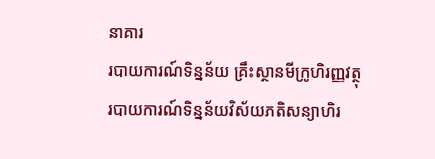នាគារ
របាយការណ៍ទិន្នន័យ គ្រឹះស្ថានមីក្រូហិរញ្ញវត្ថុ
របាយការណ៍ទិន្នន័យវិស័យភតិសន្យាហិរ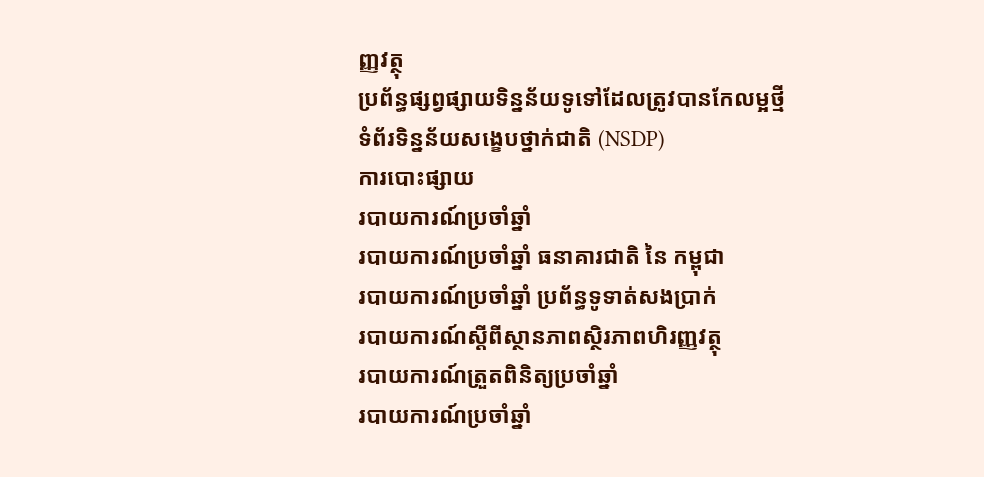ញ្ញវត្ថុ
ប្រព័ន្ធផ្សព្វផ្សាយទិន្នន័យទូទៅដែលត្រូវបានកែលម្អថ្មី
ទំព័រទិន្នន័យសង្ខេបថ្នាក់ជាតិ (NSDP)
ការបោះផ្សាយ
របាយការណ៍ប្រចាំឆ្នាំ
របាយការណ៍ប្រចាំឆ្នាំ ធនាគារជាតិ នៃ កម្ពុជា
របាយការណ៍ប្រចាំឆ្នាំ ប្រព័ន្ធទូទាត់សងប្រាក់
របាយការណ៍ស្តីពីស្ថានភាពស្ថិរភាពហិរញ្ញវត្ថុ
របាយការណ៍ត្រួតពិនិត្យប្រចាំឆ្នាំ
របាយការណ៍ប្រចាំឆ្នាំ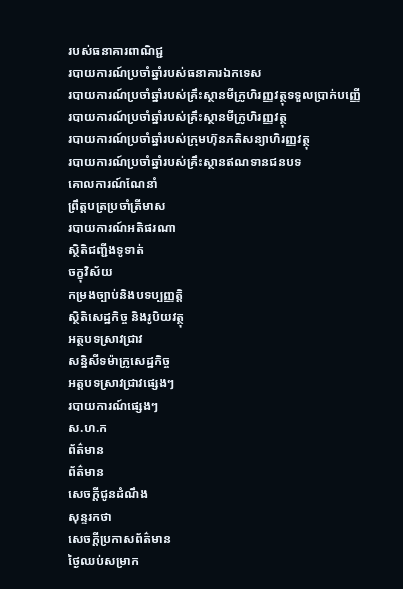របស់ធនាគារពាណិជ្ជ
របាយការណ៍ប្រចាំឆ្នាំរបស់ធនាគារឯកទេស
របាយការណ៍ប្រចាំឆ្នាំរបស់គ្រឹះស្ថានមីក្រូហិរញ្ញវត្ថុទទួលប្រាក់បញ្ញើ
របាយការណ៍ប្រចាំឆ្នាំរបស់គ្រឹះស្ថានមីក្រូហិរញ្ញវត្ថុ
របាយការណ៍ប្រចាំឆ្នាំរបស់ក្រុមហ៊ុនភតិសន្យាហិរញ្ញវត្ថុ
របាយការណ៍ប្រចាំឆ្នាំរបស់គ្រឹះស្ថានឥណទានជនបទ
គោលការណ៍ណែនាំ
ព្រឹត្តបត្រប្រចាំត្រីមាស
របាយការណ៍អតិផរណា
ស្ថិតិជញ្ជីងទូទាត់
ចក្ខុវិស័យ
កម្រងច្បាប់និងបទប្បញ្ញត្តិ
ស្ថិតិសេដ្ឋកិច្ច និងរូបិយវត្ថុ
អត្ថបទស្រាវជ្រាវ
សន្និសីទម៉ាក្រូសេដ្ឋកិច្ច
អត្តបទស្រាវជ្រាវផ្សេងៗ
របាយការណ៍ផ្សេងៗ
ស.ហ.ក
ព័ត៌មាន
ព័ត៌មាន
សេចក្តីជូនដំណឹង
សុន្ទរកថា
សេចក្តីប្រកាសព័ត៌មាន
ថ្ងៃឈប់សម្រាក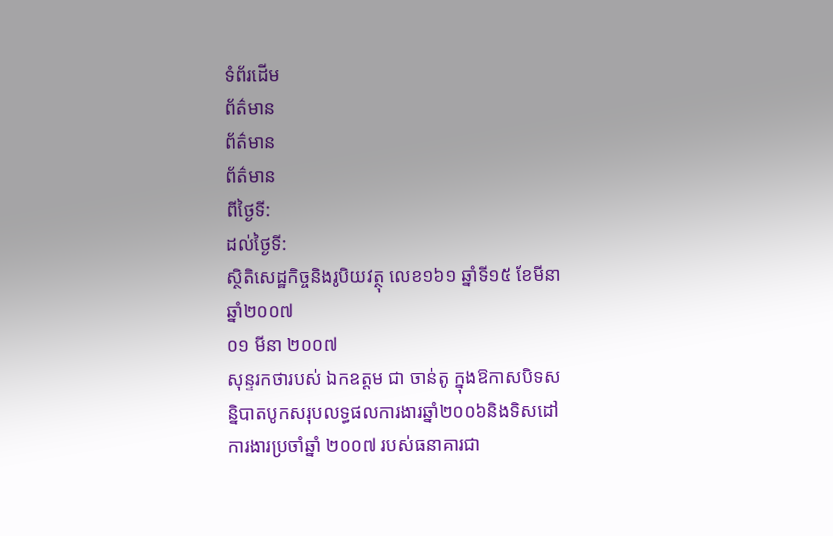ទំព័រដើម
ព័ត៌មាន
ព័ត៌មាន
ព័ត៌មាន
ពីថ្ងៃទី:
ដល់ថ្ងៃទី:
ស្ថិតិសេដ្ឋកិច្ចនិងរូបិយវត្ថុ លេខ១៦១ ឆ្នាំទី១៥ ខែមីនា ឆ្នាំ២០០៧
០១ មីនា ២០០៧
សុន្ទរកថារបស់ ឯកឧត្តម ជា ចាន់តូ ក្នុងឱកាសបិទសន្និបាតបូកសរុបលទ្ធផលការងារឆ្នាំ២០០៦និងទិសដៅការងារប្រចាំឆ្នាំ ២០០៧ របស់ធនាគារជា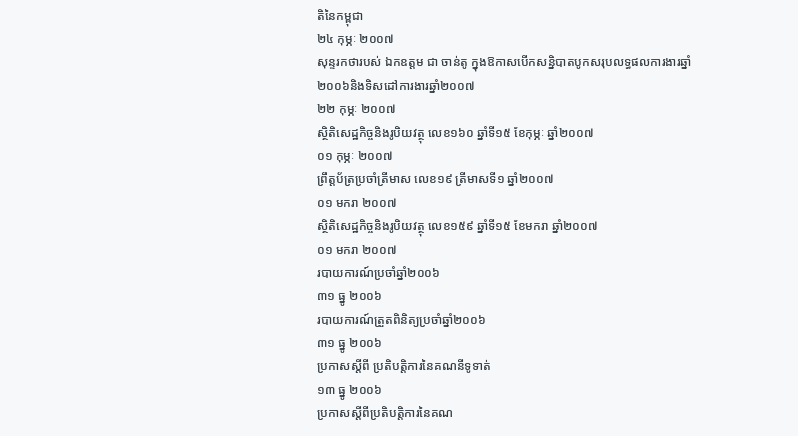តិនៃកម្ពុជា
២៤ កុម្ភៈ ២០០៧
សុន្ទរកថារបស់ ឯកឧត្តម ជា ចាន់តូ ក្នុងឱកាសបើកសន្និបាតបូកសរុបលទ្ធផលការងារឆ្នាំ២០០៦និងទិសដៅការងារឆ្នាំ២០០៧
២២ កុម្ភៈ ២០០៧
ស្ថិតិសេដ្ឋកិច្ចនិងរូបិយវត្ថុ លេខ១៦០ ឆ្នាំទី១៥ ខែកុម្ភៈ ឆ្នាំ២០០៧
០១ កុម្ភៈ ២០០៧
ព្រឹត្តប័ត្រប្រចាំត្រីមាស លេខ១៩ ត្រីមាសទី១ ឆ្នាំ២០០៧
០១ មករា ២០០៧
ស្ថិតិសេដ្ឋកិច្ចនិងរូបិយវត្ថុ លេខ១៥៩ ឆ្នាំទី១៥ ខែមករា ឆ្នាំ២០០៧
០១ មករា ២០០៧
របាយការណ៍ប្រចាំឆ្នាំ២០០៦
៣១ ធ្នូ ២០០៦
របាយការណ៍ត្រួតពិនិត្យប្រចាំឆ្នាំ២០០៦
៣១ ធ្នូ ២០០៦
ប្រកាសស្តីពី ប្រតិបត្តិការនៃគណនីទូទាត់
១៣ ធ្នូ ២០០៦
ប្រកាសស្តីពីប្រតិបត្តិការនៃគណ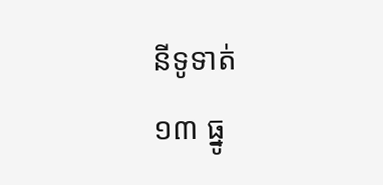នីទូទាត់
១៣ ធ្នូ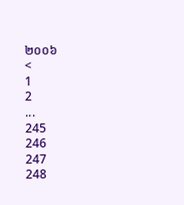២០០៦
<
1
2
...
245
246
247
248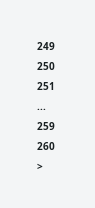249
250
251
...
259
260
>